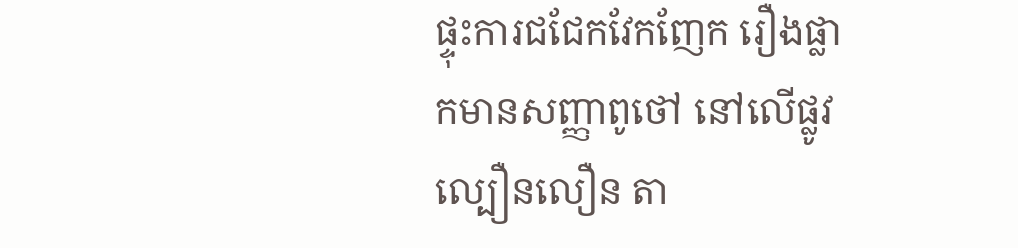ផ្ទុះការជជែកវែកញែក រឿងផ្លាកមានសញ្ញាពូថៅ នៅលើផ្លូវល្បឿនលឿន តា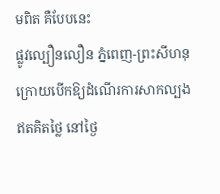មពិត គឺបែបនេះ
ផ្លូវល្បឿនលឿន ភ្នំពេញ-ព្រះសីហនុ ក្រោយបើកឱ្យដំណើរការសាកល្បងឥតគិតថ្លៃ នៅថ្ងៃ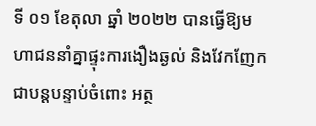ទី ០១ ខែតុលា ឆ្នាំ ២០២២ បានធ្វើឱ្យមហាជននាំគ្នាផ្ទុះការងឿងឆ្ងល់ និងវែកញែកជាបន្តបន្ទាប់ចំពោះ អត្ថ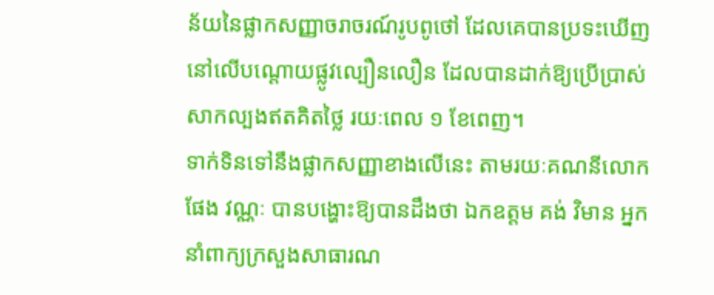ន័យនៃផ្លាកសញ្ញាចរាចរណ៍រូបពូថៅ ដែលគេបានប្រទះឃើញ នៅលើបណ្ដោយផ្លូវល្បឿនលឿន ដែលបានដាក់ឱ្យប្រើប្រាស់សាកល្បងឥតគិតថ្លៃ រយៈពេល ១ ខែពេញ។
ទាក់ទិនទៅនឹងផ្លាកសញ្ញាខាងលើនេះ តាមរយៈគណនីលោក ផែង វណ្ណៈ បានបង្ហោះឱ្យបានដឹងថា ឯកឧត្ដម គង់ វិមាន អ្នកនាំពាក្យក្រសួងសាធារណ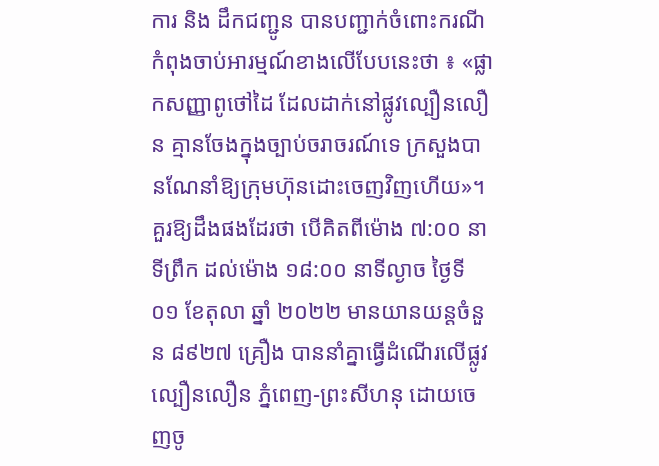ការ និង ដឹកជញ្ជូន បានបញ្ជាក់ចំពោះករណីកំពុងចាប់អារម្មណ៍ខាងលើបែបនេះថា ៖ «ផ្លាកសញ្ញាពូថៅដៃ ដែលដាក់នៅផ្លូវល្បឿនលឿន គ្មានចែងក្នុងច្បាប់ចរាចរណ៍ទេ ក្រសួងបានណែនាំឱ្យក្រុមហ៊ុនដោះចេញវិញហើយ»។
គួរឱ្យដឹងផងដែរថា បើគិតពីម៉ោង ៧:០០ នាទីព្រឹក ដល់ម៉ោង ១៨:០០ នាទីល្ងាច ថ្ងៃទី ០១ ខែតុលា ឆ្នាំ ២០២២ មានយានយន្តចំនួន ៨៩២៧ គ្រឿង បាននាំគ្នាធ្វើដំណើរលើផ្លូវល្បឿនលឿន ភ្នំពេញ-ព្រះសីហនុ ដោយចេញចូ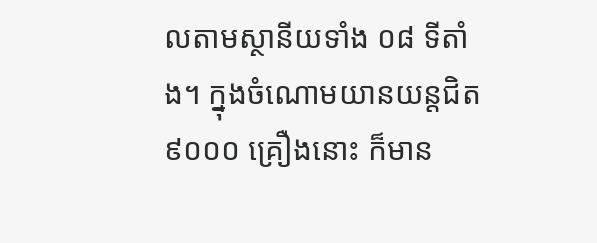លតាមស្ថានីយទាំង ០៨ ទីតាំង។ ក្នុងចំណោមយានយន្តជិត ៩០០០ គ្រឿងនោះ ក៏មាន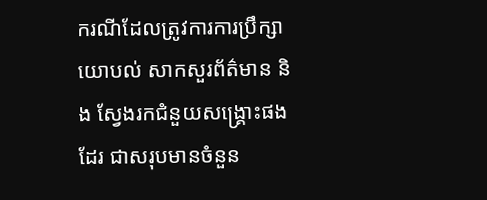ករណីដែលត្រូវការការប្រឹក្សាយោបល់ សាកសួរព័ត៌មាន និង ស្វែងរកជំនួយសង្គ្រោះផងដែរ ជាសរុបមានចំនួន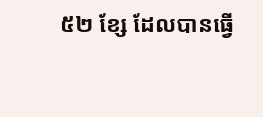៥២ ខ្សែ ដែលបានធ្វើ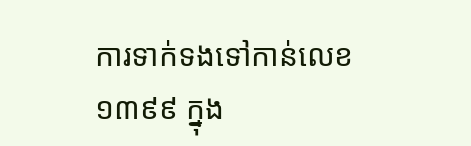ការទាក់ទងទៅកាន់លេខ ១៣៩៩ ក្នុង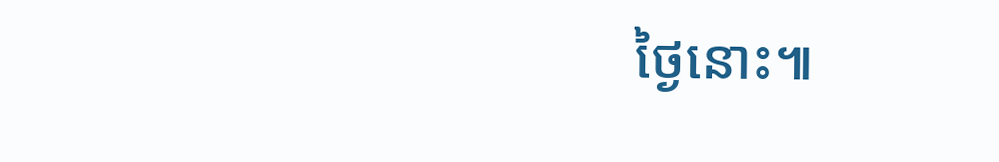ថ្ងៃនោះ៕